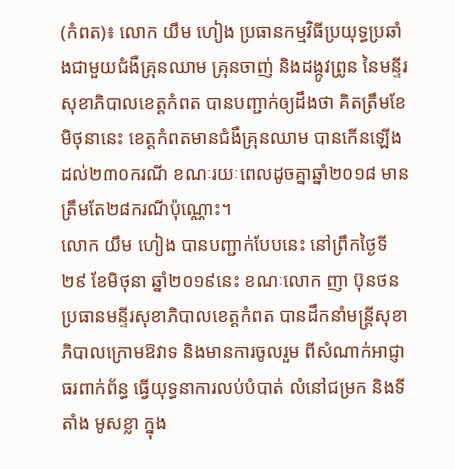(កំពត)៖ លោក យឹម ហៀង ប្រធានកម្មវិធីប្រយុទ្ធប្រឆាំងជាមួយជំងឺគ្រុនឈាម គ្រុនចាញ់ និងដង្កូវព្រូន នៃមន្ទីរសុខាភិបាលខេត្តកំពត បានបញ្ជាក់ឲ្យដឹងថា គិតត្រឹមខែមិថុនានេះ ខេត្តកំពតមានជំងឺគ្រុនឈាម បានកើនឡើងដល់២៣០ករណី ខណៈរយៈពេលដូចគ្នាឆ្នាំ២០១៨ មានត្រឹមតែ២៨ករណីប៉ុណ្ណោះ។
លោក យឹម ហៀង បានបញ្ជាក់បែបនេះ នៅព្រឹកថ្ងៃទី២៩ ខែមិថុនា ឆ្នាំ២០១៩នេះ ខណៈលោក ញា ប៊ុនថន ប្រធានមន្ទីរសុខាភិបាលខេត្តកំពត បានដឹកនាំមន្ត្រីសុខាភិបាលក្រោមឱវាទ និងមានការចូលរួម ពីសំណាក់អាជ្ញាធរពាក់ព័ន្ធ ធ្វើយុទ្ធនាការលប់បំបាត់ លំនៅជម្រក និងទីតាំង មូសខ្លា ក្នុង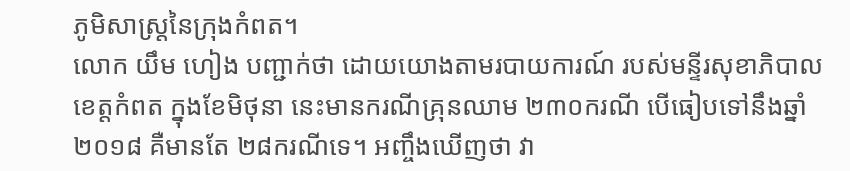ភូមិសាស្ត្រនៃក្រុងកំពត។
លោក យឹម ហៀង បញ្ជាក់ថា ដោយយោងតាមរបាយការណ៍ របស់មន្ទីរសុខាភិបាលខេត្តកំពត ក្នុងខែមិថុនា នេះមានករណីគ្រុនឈាម ២៣០ករណី បើធៀបទៅនឹងឆ្នាំ២០១៨ គឺមានតែ ២៨ករណីទេ។ អញ្ចឹងឃើញថា វា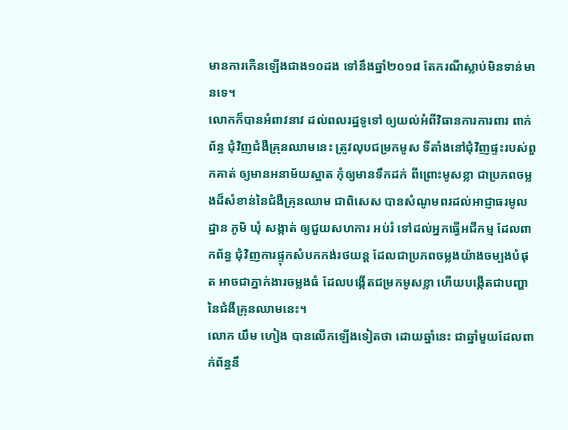មានការកើនឡើងជាង១០ដង ទៅនឹងឆ្នាំ២០១៨ តែករណីស្លាប់មិនទាន់មានទេ។
លោកក៏បានអំពាវនាវ ដល់ពលរដ្ឋទូទៅ ឲ្យយល់អំពីវិធានការការពារ ពាក់ព័ន្ធ ជុំវិញជំងឺគ្រុនឈាមនេះ ត្រូវលុបជម្រកមូស ទីតាំងនៅជុំវិញផ្ទះរបស់ពួកគាត់ ឲ្យមានអនាម័យស្អាត កុំឲ្យមានទឹកដក់ ពីព្រោះមូសខ្លា ជាប្រភពចម្លងដ៏សំខាន់នៃជំងឺគ្រុនឈាម ជាពិសេស បានសំណូមពរដល់អាជ្ញាធរមូលដ្ឋាន ភូមិ ឃុំ សង្កាត់ ឲ្យជួយសហការ អប់រំ ទៅដល់អ្នកធ្វើអជីកម្ម ដែលពាកព័ន្ធ ជុំវិញការផ្ទុកសំបកកង់រថយន្ត ដែលជាប្រភពចម្លងយ៉ាងចម្បងបំផុត អាចជាភ្នាក់ងារចម្លងធំ ដែលបង្កើតជម្រកមូសខ្លា ហើយបង្កើតជាបញ្ហានៃជំងឺគ្រុនឈាមនេះ។
លោក យឹម ហៀង បានលើកឡើងទៀតថា ដោយឆ្នាំនេះ ជាឆ្នាំមួយដែលពាក់ព័ន្ធនឹ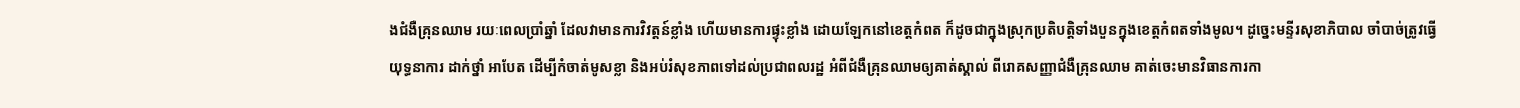ងជំងឺគ្រុនឈាម រយៈពេលប្រាំឆ្នាំ ដែលវាមានការវិវត្តន៍ខ្លាំង ហើយមានការផ្ទុះខ្លាំង ដោយឡែកនៅខេត្តកំពត ក៏ដូចជាក្នុងស្រុកប្រតិបត្តិទាំងបួនក្នុងខេត្តកំពតទាំងមូល។ ដូច្នេះមន្ទីរសុខាភិបាល ចាំបាច់ត្រូវធ្វើយុទ្ធនាការ ដាក់ថ្នាំ អាបែត ដើម្បីកំចាត់មូសខ្លា និងអប់រំសុខភាពទៅដល់ប្រជាពលរដ្ឋ អំពីជំងឺគ្រុនឈាមឲ្យគាត់ស្គាល់ ពីរោគសញ្ញាជំងឺគ្រុនឈាម គាត់ចេះមានវិធានការកា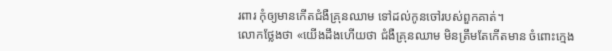រពារ កុំឲ្យមានកើតជំងឺគ្រុនឈាម ទៅដល់កូនចៅរបស់ពួកគាត់។
លោកថ្លែងថា «យើងដឹងហើយថា ជំងឺគ្រុនឈាម មិនត្រឹមតែកើតមាន ចំពោះក្មេង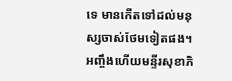ទេ មានកើតទៅដល់មនុស្សចាស់ថែមទៀតផង។ អញ្ចឹងហើយមន្ទីរសុខាភិ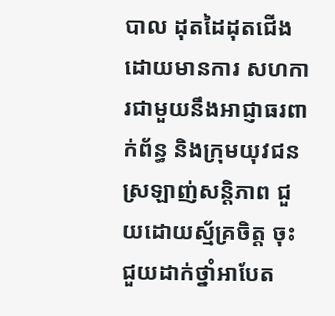បាល ដុតដៃដុតជើង ដោយមានការ សហការជាមួយនឹងអាជ្ញាធរពាក់ព័ន្ធ និងក្រុមយុវជនស្រឡាញ់សន្តិភាព ជួយដោយស្ម័គ្រចិត្ត ចុះជួយដាក់ថ្នាំអាបែត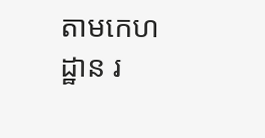តាមកេហដ្ឋាន រ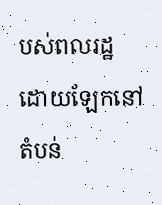បស់ពលរដ្ឋ ដោយឡែកនៅតំបន់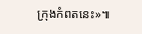ក្រុងកំពតនេះ»៕